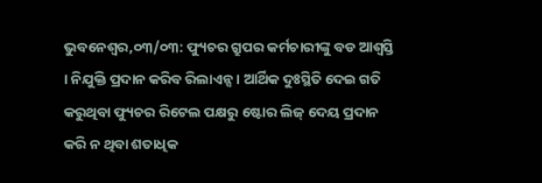ଭୁବନେଶ୍ୱର,୦୩/୦୩: ଫ୍ୟୁଚର ଗ୍ରୁପର କର୍ମଚାରୀଙ୍କୁ ବଡ ଆଶ୍ୱସ୍ତି । ନିଯୁକ୍ତି ପ୍ରଦାନ କରିବ ରିଲାଏନ୍ସ । ଆର୍ଥିକ ଦୁଃସ୍ଥିତି ଦେଇ ଗତି କରୁଥିବା ଫ୍ୟୁଚର ରିଟେଲ ପକ୍ଷରୁ ଷ୍ଟୋର ଲିଜ୍ ଦେୟ ପ୍ରଦାନ କରି ନ ଥିବା ଶତାଧିକ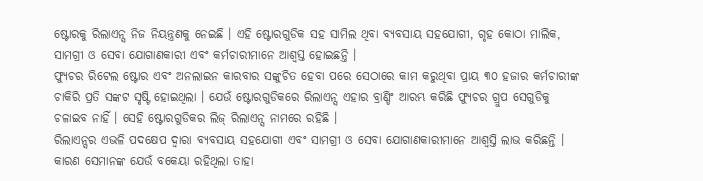ଷ୍ଟୋରକୁ ରିଲାଏନ୍ସ ନିଜ ନିୟନ୍ତ୍ରଣକୁ ନେଇଛି । ଏହି ଷ୍ଟୋରଗୁଡିକ ସହ ସାମିଲ ଥିବା ବ୍ୟବସାୟ ସହଯୋଗୀ, ଗୃହ କୋଠା ମାଲିକ, ସାମଗ୍ରୀ ଓ ସେବା ଯୋଗାଣକାରୀ ଏବଂ କର୍ମଚାରୀମାନେ ଆଶ୍ୱସ୍ତ ହୋଇଛନ୍ତି ।
ଫ୍ୟୁଚର ରିଟେଲ ଷ୍ଟୋର ଏବଂ ଅନଲାଇନ କାରବାର ସଙ୍କୁଚିତ ହେବା ପରେ ସେଠାରେ କାମ କରୁଥିବା ପ୍ରାୟ ୩୦ ହଜାର କର୍ମଚାରୀଙ୍କ ଚାକିରି ପ୍ରତି ସଙ୍କଟ ସୃଷ୍ଟି ହୋଇଥିଲା । ଯେଉଁ ଷ୍ଟୋରଗୁଡିକରେ ରିଲାଏନ୍ସ ଏହାର ବ୍ରାଣ୍ଡିଂ ଆରମ୍ଭ କରିଛି ଫ୍ୟୁଚର ଗ୍ରୁପ ସେଗୁଡିକୁ ଚଳାଇବ ନାହିଁ । ସେହି ଷ୍ଟୋରଗୁଡିକର ଲିଜ୍ ରିଲାଏନ୍ସ ନାମରେ ରହିଛି ।
ରିଲାଏନ୍ସର ଏଭଳି ପଦକ୍ଷେପ ଦ୍ୱାରା ବ୍ୟବସାୟ ସହଯୋଗୀ ଏବଂ ସାମଗ୍ରୀ ଓ ସେବା ଯୋଗାଣକାରୀମାନେ ଆଶ୍ୱସ୍ତି ଲାଭ କରିଛନ୍ତି । କାରଣ ସେମାନଙ୍କ ଯେଉଁ ବକେୟା ରହିଥିଲା ତାହା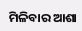ମିଳିବାର ଆଶା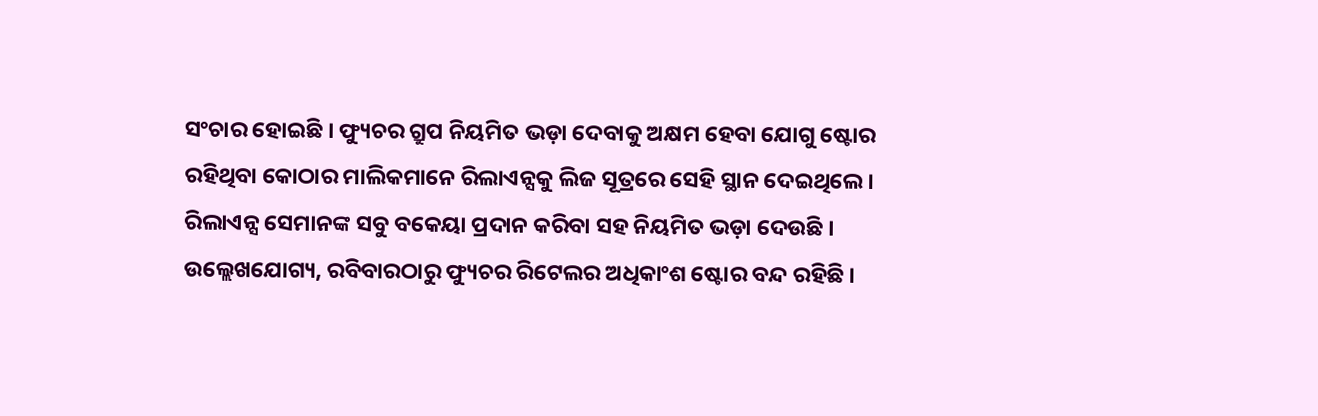ସଂଚାର ହୋଇଛି । ଫ୍ୟୁଚର ଗ୍ରୁପ ନିୟମିତ ଭଡ଼ା ଦେବାକୁ ଅକ୍ଷମ ହେବା ଯୋଗୁ ଷ୍ଟୋର ରହିଥିବା କୋଠାର ମାଲିକମାନେ ରିଲାଏନ୍ସକୁ ଲିଜ ସୂତ୍ରରେ ସେହି ସ୍ଥାନ ଦେଇଥିଲେ । ରିଲାଏନ୍ସ ସେମାନଙ୍କ ସବୁ ବକେୟା ପ୍ରଦାନ କରିବା ସହ ନିୟମିତ ଭଡ଼ା ଦେଉଛି ।
ଉଲ୍ଲେଖଯୋଗ୍ୟ, ରବିବାରଠାରୁ ଫ୍ୟୁଚର ରିଟେଲର ଅଧିକାଂଶ ଷ୍ଟୋର ବନ୍ଦ ରହିଛି ।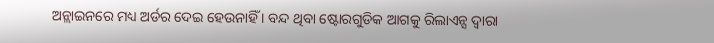ଅନ୍ଲାଇନରେ ମଧ୍ୟ ଅର୍ଡର ଦେଇ ହେଉନାହିଁ । ବନ୍ଦ ଥିବା ଷ୍ଟୋରଗୁଡିକ ଆଗକୁ ରିଲାଏନ୍ସ ଦ୍ୱାରା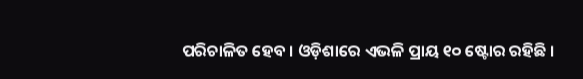ପରିଚାଳିତ ହେବ । ଓଡ଼ିଶାରେ ଏଭଳି ପ୍ରାୟ ୧୦ ଷ୍ଟୋର ରହିଛି ।